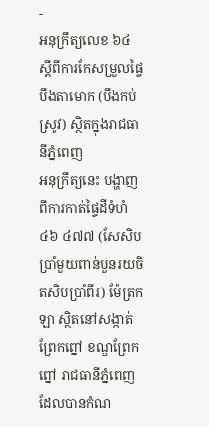-
អនុក្រឹត្យលេខ ៦៤ ស្តីពីការកែសម្រួលផ្ទៃបឹងតាមោក (បឹងកប់ស្រូវ) ស្ថិតក្នុងរាជធានីភ្នំពេញ
អនុក្រឹត្យនេះ បង្ហាញពីការកាត់ផ្ទៃដីទំហំ ៤៦ ៤៧៧ (សែសិបប្រាំមួយពាន់បួនរយចិតសិបប្រាំពីរ) ម៉ែត្រកឡា ស្ថិតនៅសង្កាត់ព្រែកព្នៅ ខណ្ឌព្រែកព្នៅ រាជធានីភ្នំពេញ ដែលបានកំណ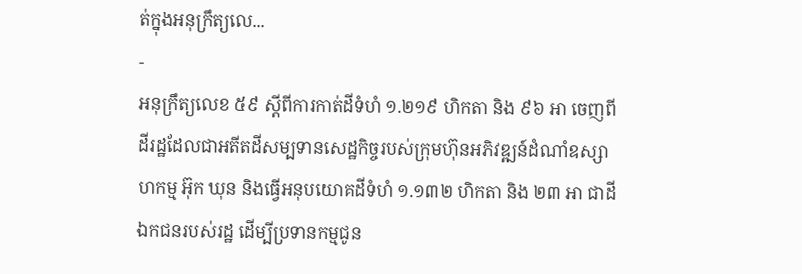ត់ក្នុងអនុក្រឹត្យលេ...
-
អនុក្រឹត្យលេខ ៥៩ ស្តីពីការកាត់ដីទំហំ ១.២១៩ ហិកតា និង ៩៦ អា ចេញពីដីរដ្ឋដែលជាអតីតដីសម្បទានសេដ្ឋកិច្ចរបស់ក្រុមហ៊ុនអភិវឌ្ឍន៍ដំណាំឧស្សាហកម្ម អ៊ុក ឃុន និងធ្វើអនុបយោគដីទំហំ ១.១៣២ ហិកតា និង ២៣ អា ជាដីឯកជនរបស់រដ្ឋ ដើម្បីប្រទានកម្មជូន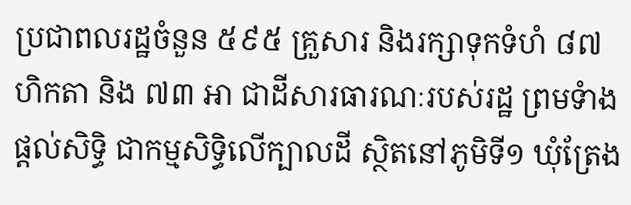ប្រជាពលរដ្ឋចំនួន ៥៩៥ គ្រួសារ និងរក្សាទុកទំហំ ៨៧ ហិកតា និង ៧៣ អា ជាដីសារធារណៈរបស់រដ្ឋ ព្រមទំាងផ្តល់សិទ្ធិ ជាកម្មសិទ្ធិលើក្បាលដី ស្ថិតនៅភូមិទី១ ឃុំត្រែង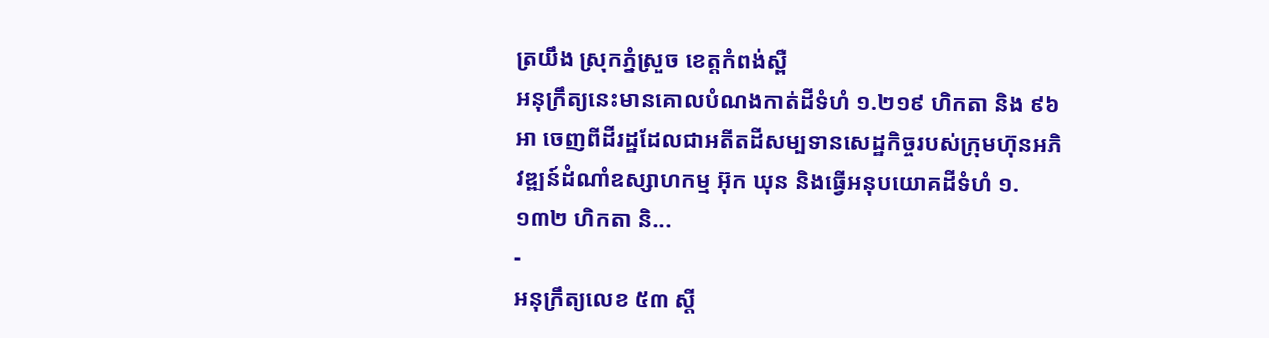ត្រយឹង ស្រុកភ្នំស្រួច ខេត្តកំពង់ស្ពឺ
អនុក្រឹត្យនេះមានគោលបំណងកាត់ដីទំហំ ១.២១៩ ហិកតា និង ៩៦ អា ចេញពីដីរដ្ឋដែលជាអតីតដីសម្បទានសេដ្ឋកិច្ចរបស់ក្រុមហ៊ុនអភិវឌ្ឍន៍ដំណាំឧស្សាហកម្ម អ៊ុក ឃុន និងធ្វើអនុបយោគដីទំហំ ១.១៣២ ហិកតា និ...
-
អនុក្រឹត្យលេខ ៥៣ ស្តី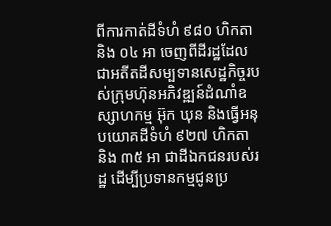ពីការកាត់ដីទំហំ ៩៨០ ហិកតា និង ០៤ អា ចេញពីដីរដ្ឋដែលជាអតីតដីសម្បទានសេដ្ឋកិច្ចរបស់ក្រុមហ៊ុនអភិវឌ្ឍន៍ដំណាំឧស្សាហកម្ម អ៊ុក ឃុន និងធ្វើអនុបយោគដីទំហំ ៩២៧ ហិកតា និង ៣៥ អា ជាដីឯកជនរបស់រដ្ឋ ដើម្បីប្រទានកម្មជូនប្រ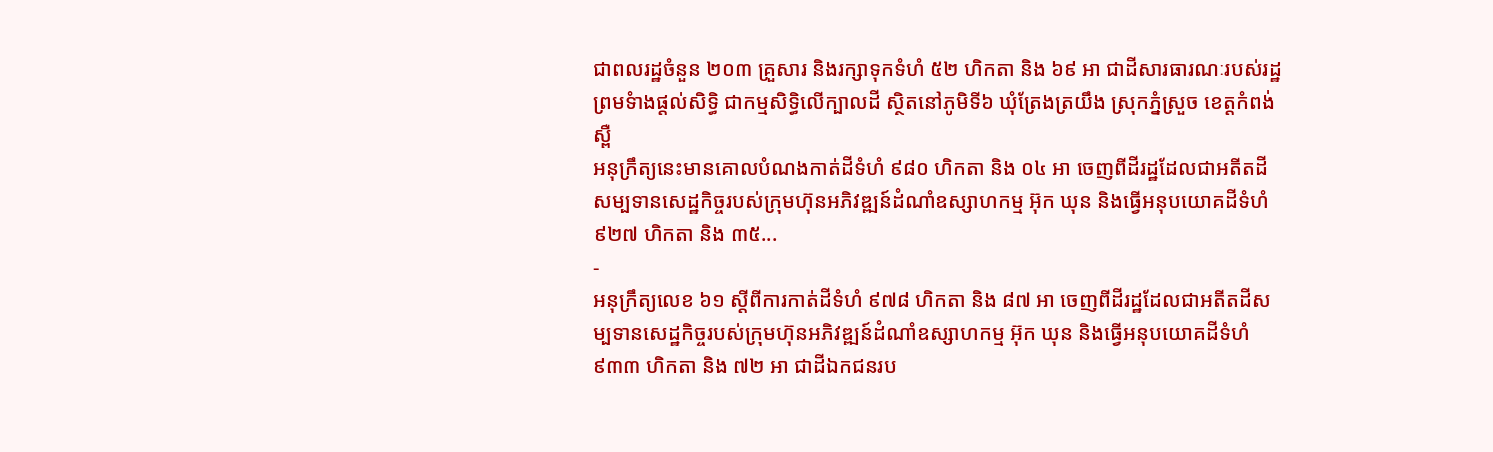ជាពលរដ្ឋចំនួន ២០៣ គ្រួសារ និងរក្សាទុកទំហំ ៥២ ហិកតា និង ៦៩ អា ជាដីសារធារណៈរបស់រដ្ឋ ព្រមទំាងផ្តល់សិទ្ធិ ជាកម្មសិទ្ធិលើក្បាលដី ស្ថិតនៅភូមិទី៦ ឃុំត្រែងត្រយឹង ស្រុកភ្នំស្រួច ខេត្តកំពង់ស្ពឺ
អនុក្រឹត្យនេះមានគោលបំណងកាត់ដីទំហំ ៩៨០ ហិកតា និង ០៤ អា ចេញពីដីរដ្ឋដែលជាអតីតដីសម្បទានសេដ្ឋកិច្ចរបស់ក្រុមហ៊ុនអភិវឌ្ឍន៍ដំណាំឧស្សាហកម្ម អ៊ុក ឃុន និងធ្វើអនុបយោគដីទំហំ ៩២៧ ហិកតា និង ៣៥...
-
អនុក្រឹត្យលេខ ៦១ ស្តីពីការកាត់ដីទំហំ ៩៧៨ ហិកតា និង ៨៧ អា ចេញពីដីរដ្ឋដែលជាអតីតដីសម្បទានសេដ្ឋកិច្ចរបស់ក្រុមហ៊ុនអភិវឌ្ឍន៍ដំណាំឧស្សាហកម្ម អ៊ុក ឃុន និងធ្វើអនុបយោគដីទំហំ ៩៣៣ ហិកតា និង ៧២ អា ជាដីឯកជនរប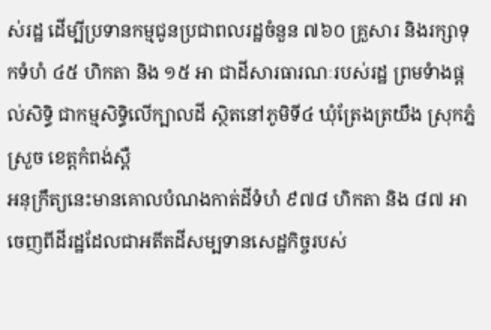ស់រដ្ឋ ដើម្បីប្រទានកម្មជូនប្រជាពលរដ្ឋចំនួន ៧៦០ គ្រួសារ និងរក្សាទុកទំហំ ៤៥ ហិកតា និង ១៥ អា ជាដីសារធារណៈរបស់រដ្ឋ ព្រមទំាងផ្តល់សិទ្ធិ ជាកម្មសិទ្ធិលើក្បាលដី ស្ថិតនៅភូមិទី៤ ឃុំត្រែងត្រយឹង ស្រុកភ្នំស្រួច ខេត្តកំពង់ស្ពឺ
អនុក្រឹត្យនេះមានគោលបំណងកាត់ដីទំហំ ៩៧៨ ហិកតា និង ៨៧ អា ចេញពីដីរដ្ឋដែលជាអតីតដីសម្បទានសេដ្ឋកិច្ចរបស់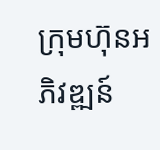ក្រុមហ៊ុនអភិវឌ្ឍន៍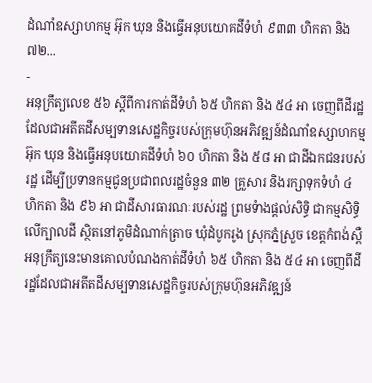ដំណាំឧស្សាហកម្ម អ៊ុក ឃុន និងធ្វើអនុបយោគដីទំហំ ៩៣៣ ហិកតា និង ៧២...
-
អនុក្រឹត្យលេខ ៥៦ ស្តីពីការកាត់ដីទំហំ ៦៥ ហិកតា និង ៥៤ អា ចេញពីដីរដ្ឋដែលជាអតីតដីសម្បទានសេដ្ឋកិច្ចរបស់ក្រុមហ៊ុនអភិវឌ្ឍន៍ដំណាំឧស្សាហកម្ម អ៊ុក ឃុន និងធ្វើអនុបយោគដីទំហំ ៦០ ហិកតា និង ៥៨ អា ជាដីឯកជនរបស់រដ្ឋ ដើម្បីប្រទានកម្មជូនប្រជាពលរដ្ឋចំនួន ៣២ គ្រួសារ និងរក្សាទុកទំហំ ៤ ហិកតា និង ៩៦ អា ជាដីសារធារណៈរបស់រដ្ឋ ព្រមទំាងផ្តល់សិទ្ធិ ជាកម្មសិទ្ធិលើក្បាលដី ស្ថិតនៅភូមិដំណាក់ត្រាច ឃុំដំបូករូង ស្រុកភ្នំស្រួច ខេត្តកំពង់ស្ពឺ
អនុក្រឹត្យនេះមានគោលបំណងកាត់ដីទំហំ ៦៥ ហិកតា និង ៥៤ អា ចេញពីដីរដ្ឋដែលជាអតីតដីសម្បទានសេដ្ឋកិច្ចរបស់ក្រុមហ៊ុនអភិវឌ្ឍន៍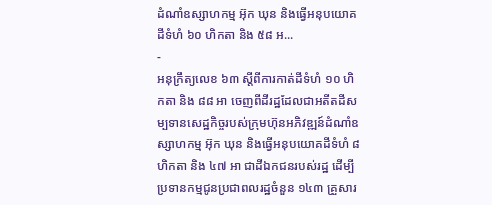ដំណាំឧស្សាហកម្ម អ៊ុក ឃុន និងធ្វើអនុបយោគដីទំហំ ៦០ ហិកតា និង ៥៨ អ...
-
អនុក្រឹត្យលេខ ៦៣ ស្តីពីការកាត់ដីទំហំ ១០ ហិកតា និង ៨៨ អា ចេញពីដីរដ្ឋដែលជាអតីតដីសម្បទានសេដ្ឋកិច្ចរបស់ក្រុមហ៊ុនអភិវឌ្ឍន៍ដំណាំឧស្សាហកម្ម អ៊ុក ឃុន និងធ្វើអនុបយោគដីទំហំ ៨ ហិកតា និង ៤៧ អា ជាដីឯកជនរបស់រដ្ឋ ដើម្បីប្រទានកម្មជូនប្រជាពលរដ្ឋចំនួន ១៤៣ គ្រួសារ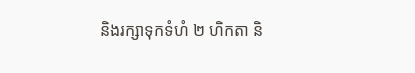និងរក្សាទុកទំហំ ២ ហិកតា និ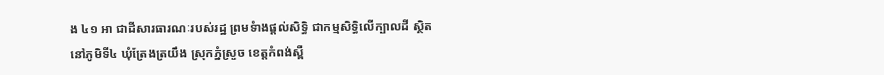ង ៤១ អា ជាដីសារធារណៈរបស់រដ្ឋ ព្រមទំាងផ្តល់សិទ្ធិ ជាកម្មសិទ្ធិលើក្បាលដី ស្ថិតនៅភូមិទី៤ ឃុំត្រែងត្រយឹង ស្រុកភ្នំស្រួច ខេត្តកំពង់ស្ពឺ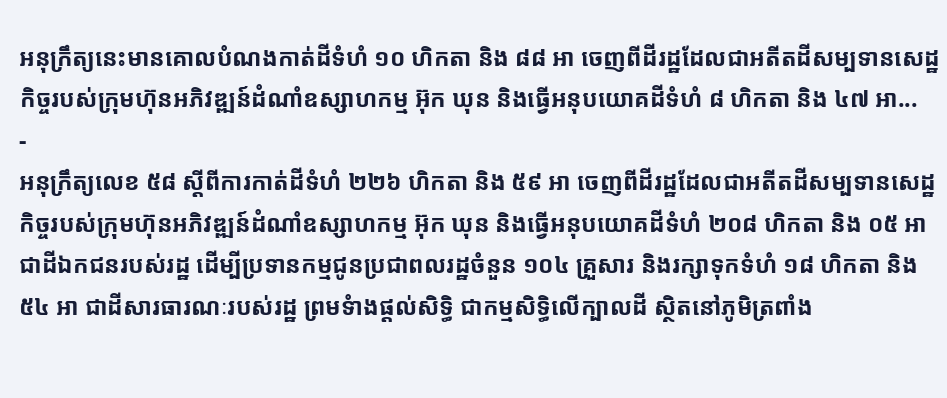អនុក្រឹត្យនេះមានគោលបំណងកាត់ដីទំហំ ១០ ហិកតា និង ៨៨ អា ចេញពីដីរដ្ឋដែលជាអតីតដីសម្បទានសេដ្ឋកិច្ចរបស់ក្រុមហ៊ុនអភិវឌ្ឍន៍ដំណាំឧស្សាហកម្ម អ៊ុក ឃុន និងធ្វើអនុបយោគដីទំហំ ៨ ហិកតា និង ៤៧ អា...
-
អនុក្រឹត្យលេខ ៥៨ ស្តីពីការកាត់ដីទំហំ ២២៦ ហិកតា និង ៥៩ អា ចេញពីដីរដ្ឋដែលជាអតីតដីសម្បទានសេដ្ឋកិច្ចរបស់ក្រុមហ៊ុនអភិវឌ្ឍន៍ដំណាំឧស្សាហកម្ម អ៊ុក ឃុន និងធ្វើអនុបយោគដីទំហំ ២០៨ ហិកតា និង ០៥ អា ជាដីឯកជនរបស់រដ្ឋ ដើម្បីប្រទានកម្មជូនប្រជាពលរដ្ឋចំនួន ១០៤ គ្រួសារ និងរក្សាទុកទំហំ ១៨ ហិកតា និង ៥៤ អា ជាដីសារធារណៈរបស់រដ្ឋ ព្រមទំាងផ្តល់សិទ្ធិ ជាកម្មសិទ្ធិលើក្បាលដី ស្ថិតនៅភូមិត្រពាំង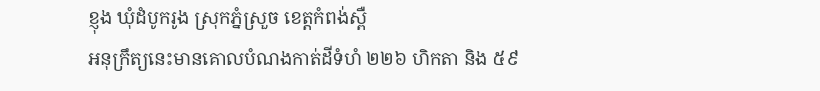ខ្ញុង ឃុំដំបូករូង ស្រុកភ្នំស្រួច ខេត្តកំពង់ស្ពឺ
អនុក្រឹត្យនេះមានគោលបំណងកាត់ដីទំហំ ២២៦ ហិកតា និង ៥៩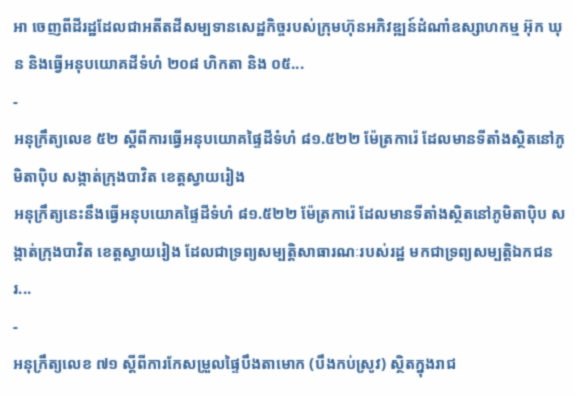អា ចេញពីដីរដ្ឋដែលជាអតីតដីសម្បទានសេដ្ឋកិច្ចរបស់ក្រុមហ៊ុនអភិវឌ្ឍន៍ដំណាំឧស្សាហកម្ម អ៊ុក ឃុន និងធ្វើអនុបយោគដីទំហំ ២០៨ ហិកតា និង ០៥...
-
អនុក្រឹត្យលេខ ៥២ ស្តីពីការធ្វើអនុបយោគផ្ទៃដីទំហំ ៨១.៥២២ ម៉ែត្រការ៉េ ដែលមានទីតាំងស្ថិតនៅភូមិតាប៉ិប សង្កាត់ក្រុងបាវិត ខេត្តស្វាយរៀង
អនុក្រឹត្យនេះនឹងធ្វើអនុបយោគផ្ទៃដីទំហំ ៨១.៥២២ ម៉ែត្រការ៉េ ដែលមានទីតាំងស្ថិតនៅភូមិតាប៉ិប សង្កាត់ក្រុងបាវិត ខេត្តស្វាយរៀង ដែលជាទ្រព្យសម្បត្តិសាធារណៈរបស់រដ្ឋ មកជាទ្រព្យសម្បត្តិឯកជនរ...
-
អនុក្រឹត្យលេខ ៧១ ស្តីពីការកែសម្រួលផ្ទៃបឹងតាមោក (បឹងកប់ស្រូវ) ស្ថិតក្នុងរាជ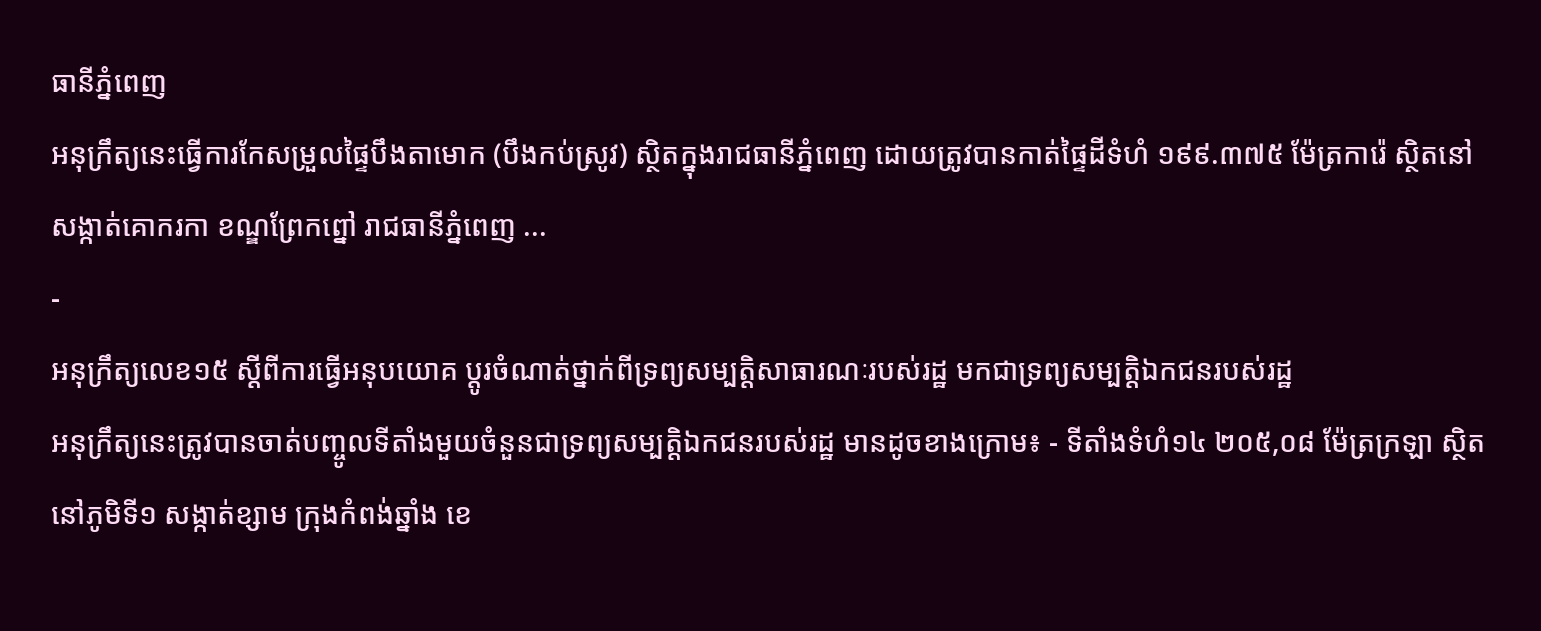ធានីភ្នំពេញ
អនុក្រឹត្យនេះធ្វើការកែសម្រួលផ្ទៃបឹងតាមោក (បឹងកប់ស្រូវ) ស្ថិតក្នុងរាជធានីភ្នំពេញ ដោយត្រូវបានកាត់ផ្ទៃដីទំហំ ១៩៩.៣៧៥ ម៉ែត្រការ៉េ ស្ថិតនៅសង្កាត់គោករកា ខណ្ឌព្រែកព្នៅ រាជធានីភ្នំពេញ ...
-
អនុក្រឹត្យលេខ១៥ ស្ដីពីការធ្វើអនុបយោគ ប្តូរចំណាត់ថ្នាក់ពីទ្រព្យសម្បត្តិសាធារណៈរបស់រដ្ឋ មកជាទ្រព្យសម្បត្តិឯកជនរបស់រដ្ឋ
អនុក្រឹត្យនេះត្រូវបានចាត់បញ្ចូលទីតាំងមួយចំនួនជាទ្រព្យសម្បត្តិឯកជនរបស់រដ្ឋ មានដូចខាងក្រោម៖ - ទីតាំងទំហំ១៤ ២០៥,០៨ ម៉ែត្រក្រឡា ស្ថិតនៅភូមិទី១ សង្កាត់ខ្សាម ក្រុងកំពង់ឆ្នាំង ខេ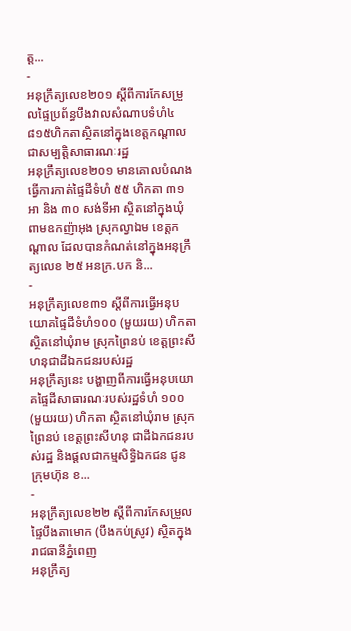ត្ត...
-
អនុក្រឹត្យលេខ២០១ ស្ដីពីការកែសម្រួលផ្ទៃប្រព័ន្ធបឹងវាលសំណាបទំហំ៤ ៨១៥ហិកតាស្ថិតនៅក្នុងខេត្តកណ្តាលជាសម្បតិ្តសាធារណៈរដ្ឋ
អនុក្រឹត្យលេខ២០១ មានគោលបំណងធ្វើការកាត់ផ្ទៃដីទំហំ ៥៥ ហិកតា ៣១ អា និង ៣០ សង់ទីអា ស្ថិតនៅក្នុងឃុំពាមឧកញ៉ាអុង ស្រុកល្វាឯម ខេត្តកណ្ដាល ដែលបានកំណត់នៅក្នុងអនុក្រឹត្យលេខ ២៥ អនក្រ.បក និ...
-
អនុក្រឹត្យលេខ៣១ ស្តីពីការធ្វើអនុបយោគផ្ទៃដីទំហំ១០០ (មួយរយ) ហិកតា ស្ថិតនៅឃុំរាម ស្រុកព្រៃនប់ ខេត្តព្រះសីហនុជាដីឯកជនរបស់រដ្ឋ
អនុក្រឹត្យនេះ បង្ហាញពីការធ្វើអនុបយោគផ្ទៃដីសាធារណៈរបស់រដ្ឋទំហំ ១០០ (មួយរយ) ហិកតា ស្ថិតនៅឃុំរាម ស្រុកព្រៃនប់ ខេត្តព្រះសីហនុ ជាដីឯកជនរបស់រដ្ឋ និងផ្តលជាកម្មសិទ្ធិឯកជន ជូនក្រុមហ៊ុន ខ...
-
អនុក្រឹត្យលេខ២២ ស្តីពីការកែសម្រួលផ្ទៃបឹងតាមោក (បឹងកប់ស្រូវ) ស្ថិតក្នុងរាជធានីភ្នំពេញ
អនុក្រឹត្យ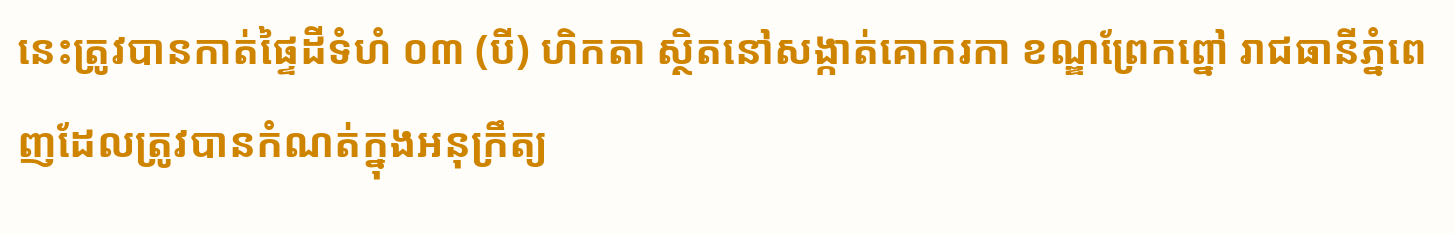នេះត្រូវបានកាត់ផ្ទៃដីទំហំ ០៣ (បី) ហិកតា ស្ថិតនៅសង្កាត់គោករកា ខណ្ឌព្រែកព្នៅ រាជធានីភ្នំពេញដែលត្រូវបានកំណត់ក្នុងអនុក្រឹត្យ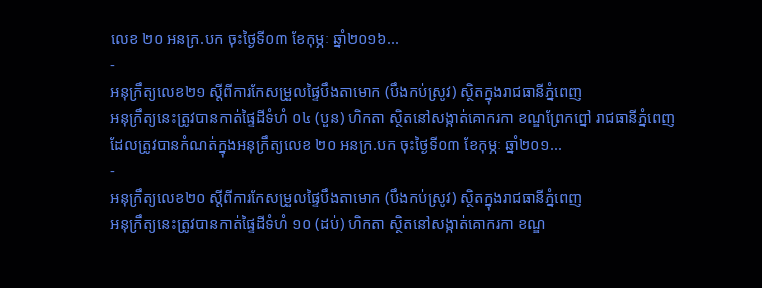លេខ ២០ អនក្រ.បក ចុះថ្ងៃទី០៣ ខែកុម្ភៈ ឆ្នាំ២០១៦...
-
អនុក្រឹត្យលេខ២១ ស្តីពីការកែសម្រួលផ្ទៃបឹងតាមោក (បឹងកប់ស្រូវ) ស្ថិតក្នុងរាជធានីភ្នំពេញ
អនុក្រឹត្យនេះត្រូវបានកាត់ផ្ទៃដីទំហំ ០៤ (បួន) ហិកតា ស្ថិតនៅសង្កាត់គោករកា ខណ្ឌព្រែកព្នៅ រាជធានីភ្នំពេញដែលត្រូវបានកំណត់ក្នុងអនុក្រឹត្យលេខ ២០ អនក្រ.បក ចុះថ្ងៃទី០៣ ខែកុម្ភៈ ឆ្នាំ២០១...
-
អនុក្រឹត្យលេខ២០ ស្តីពីការកែសម្រួលផ្ទៃបឹងតាមោក (បឹងកប់ស្រូវ) ស្ថិតក្នុងរាជធានីភ្នំពេញ
អនុក្រឹត្យនេះត្រូវបានកាត់ផ្ទៃដីទំហំ ១០ (ដប់) ហិកតា ស្ថិតនៅសង្កាត់គោករកា ខណ្ឌ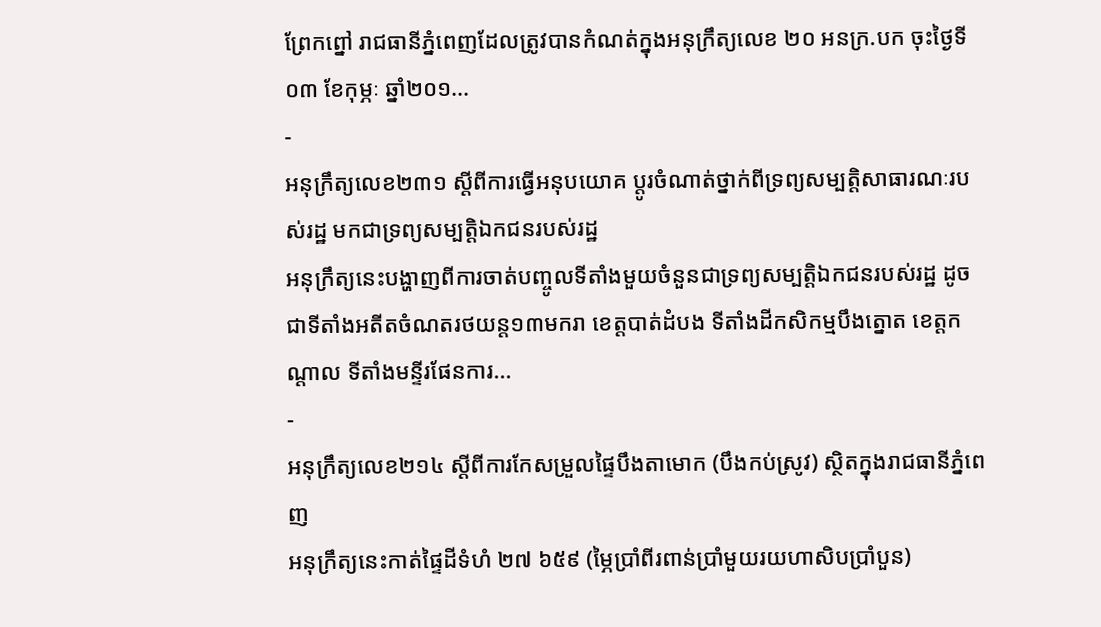ព្រែកព្នៅ រាជធានីភ្នំពេញដែលត្រូវបានកំណត់ក្នុងអនុក្រឹត្យលេខ ២០ អនក្រ.បក ចុះថ្ងៃទី០៣ ខែកុម្ភៈ ឆ្នាំ២០១...
-
អនុក្រឹត្យលេខ២៣១ ស្តីពីការធ្វើអនុបយោគ ប្តូរចំណាត់ថ្នាក់ពីទ្រព្យសម្បតិ្តសាធារណៈរបស់រដ្ឋ មកជាទ្រព្យសម្បត្តិឯកជនរបស់រដ្ឋ
អនុក្រឹត្យនេះបង្ហាញពីការចាត់បញ្ចូលទីតាំងមួយចំនួនជាទ្រព្យសម្បតិ្តឯកជនរបស់រដ្ឋ ដូចជាទីតាំងអតីតចំណតរថយន្ត១៣មករា ខេត្តបាត់ដំបង ទីតាំងដីកសិកម្មបឹងត្នោត ខេត្តកណ្តាល ទីតាំងមន្ទីរផែនការ...
-
អនុក្រឹត្យលេខ២១៤ ស្តីពីការកែសម្រួលផ្ទៃបឹងតាមោក (បឹងកប់ស្រូវ) ស្ថិតក្នុងរាជធានីភ្នំពេញ
អនុក្រឹត្យនេះកាត់ផ្ទៃដីទំហំ ២៧ ៦៥៩ (ម្ភៃប្រាំពីរពាន់ប្រាំមួយរយហាសិបប្រាំបួន)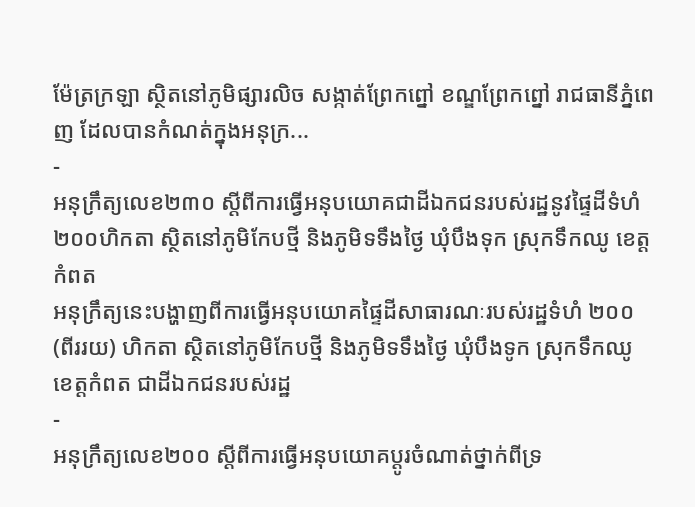ម៉ែត្រក្រឡា ស្ថិតនៅភូមិផ្សារលិច សង្កាត់ព្រែកព្នៅ ខណ្ឌព្រែកព្នៅ រាជធានីភ្នំពេញ ដែលបានកំណត់ក្នុងអនុក្រ...
-
អនុក្រឹត្យលេខ២៣០ ស្តីពីការធ្វើអនុបយោគជាដីឯកជនរបស់រដ្ឋនូវផ្ទៃដីទំហំ ២០០ហិកតា ស្ថិតនៅភូមិកែបថ្មី និងភូមិទទឹងថ្ងៃ ឃុំបឹងទុក ស្រុកទឹកឈូ ខេត្តកំពត
អនុក្រឹត្យនេះបង្ហាញពីការធ្វើអនុបយោគផ្ទៃដីសាធារណៈរបស់រដ្ឋទំហំ ២០០ (ពីររយ) ហិកតា ស្ថិតនៅភូមិកែបថ្មី និងភូមិទទឹងថ្ងៃ ឃុំបឹងទូក ស្រុកទឹកឈូ ខេត្តកំពត ជាដីឯកជនរបស់រដ្ឋ
-
អនុក្រឹត្យលេខ២០០ ស្ដីពីការធ្វើអនុបយោគប្តូរចំណាត់ថ្នាក់ពីទ្រ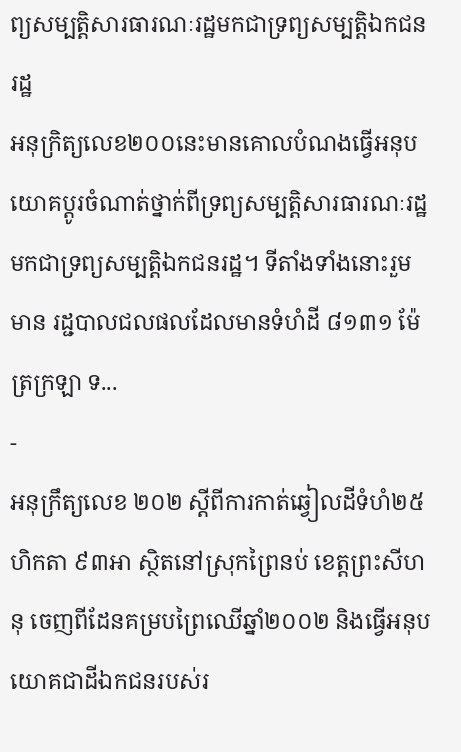ព្យសម្បត្តិសារធារណៈរដ្ឋមកជាទ្រព្យសម្បត្តិឯកជនរដ្ឋ
អនុក្រិត្យលេខ២០០នេះមានគោលបំណងធ្វើអនុបយោគប្តូរចំណាត់ថ្នាក់ពីទ្រព្យសម្បត្តិសារធារណៈរដ្ឋ មកជាទ្រព្យសម្បត្តិឯកជនរដ្ឋ។ ទីតាំងទាំងនោះរួមមាន រដ្ជបាលជលផលដែលមានទំហំដី ៨១៣១ ម៉ែត្រក្រឡា ទ...
-
អនុក្រឹត្យលេខ ២០២ ស្ដីពីការកាត់ឆ្វៀលដីទំហំ២៥ហិកតា ៩៣អា ស្ថិតនៅស្រុកព្រៃនប់ ខេត្តព្រះសីហនុ ចេញពីដែនគម្របព្រៃឈើឆ្នាំ២០០២ និងធ្វើអនុបយោគជាដីឯកជនរបស់រ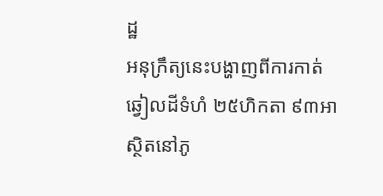ដ្ឋ
អនុក្រឹត្យនេះបង្ហាញពីការកាត់ឆ្វៀលដីទំហំ ២៥ហិកតា ៩៣អា ស្ថិតនៅភូ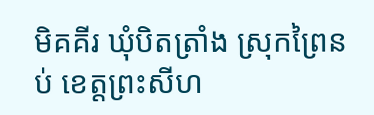មិគគីរ ឃុំបិតត្រាំង ស្រុកព្រៃនប់ ខេត្តព្រះសីហ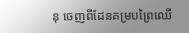នុ ចេញពីដែនគម្របព្រៃឈើ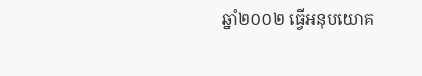ឆ្នាំ២០០២ ធ្វើអនុបយោគ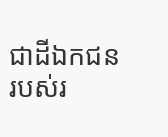ជាដីឯកជនរបស់រ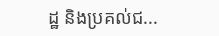ដ្ឋ និងប្រគល់ជ...